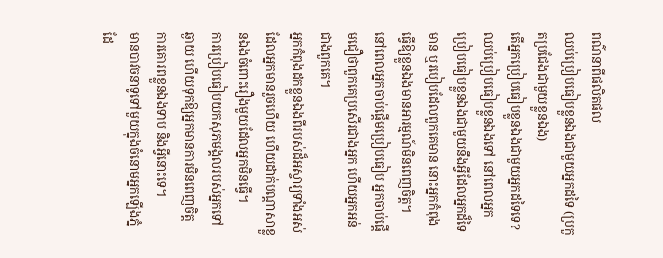ពណ៌នាពីផលិតផល
ឈប់ប្រៀបធៀបខ្លួនឯងជាមួយអ្នកដទៃ (ប្រកួតប្រជែងជាមួយខ្លួនឯង)
តើអ្នកប្រៀបធៀបខ្លួនឯងជាមួយអ្នកដទៃទេ?
ឈប់ប្រៀបធៀបខ្លួនឯងទៅ នៅពេលអ្នកប្រៀបធៀបខ្លួនឯងជាមួយនឹងអ្វីដែលអ្នកដ៏ទៃមាន ឬរបៀបដែលពួកគេមាន នោះអ្នកកំពុងធ្វើឱ្យខ្លួនឯងមានអារម្មណ៍មិនពេញចិត្ត។
នៅពេលអ្នកចាប់ផ្តើមប្រៀបធៀប អ្នកចាប់ផ្តើមជឿថាពួកគេប្រសើរជាងអ្នក ហើយអ្នកអន់ជាងពួកគេ។
អ្នកកំពុងដកខ្លួនឯងពីរបស់ដ៏អស្ចារ្យទាំងអស់ដែលអ្នកមានរួចហើយ ហើយដាក់បណ្តាសាខ្លួនឯងចំពោះរឿងមួយដែលអ្នកមិនធ្វើ។
ការប្រៀបធៀបយកសុភមង្គលរបស់អ្នកទៅឆ្ងាយ ហើយទុកឱ្យអ្នកមានការមិនពេញចិត្ត ការគោរពខ្លួនឯងទាប និងអ្វីនោះទេ។
មានបាវចនាទូទៅមួយក្នុងចំនោមអ្នកឡើងភ្នំ ដែ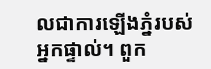លជាការឡើងភ្នំរបស់អ្នកផ្ទាល់។ ពួក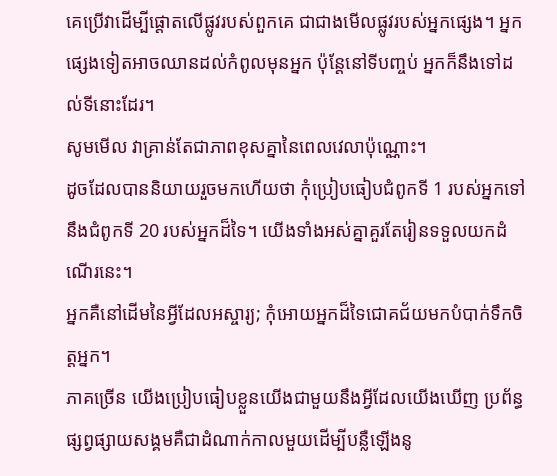គេប្រើវាដើម្បីផ្តោតលើផ្លូវរបស់ពួកគេ ជាជាងមើលផ្លូវរបស់អ្នកផ្សេង។ អ្នកផ្សេងទៀតអាចឈានដល់កំពូលមុនអ្នក ប៉ុន្តែនៅទីបញ្ចប់ អ្នកក៏នឹងទៅដល់ទីនោះដែរ។
សូមមើល វាគ្រាន់តែជាភាពខុសគ្នានៃពេលវេលាប៉ុណ្ណោះ។
ដូចដែលបាននិយាយរួចមកហើយថា កុំប្រៀបធៀបជំពូកទី 1 របស់អ្នកទៅនឹងជំពូកទី 20 របស់អ្នកដ៏ទៃ។ យើងទាំងអស់គ្នាគួរតែរៀនទទួលយកដំណើរនេះ។
អ្នកគឺនៅដើមនៃអ្វីដែលអស្ចារ្យ; កុំអោយអ្នកដ៏ទៃជោគជ័យមកបំបាក់ទឹកចិត្តអ្នក។
ភាគច្រើន យើងប្រៀបធៀបខ្លួនយើងជាមួយនឹងអ្វីដែលយើងឃើញ ប្រព័ន្ធផ្សព្វផ្សាយសង្គមគឺជាដំណាក់កាលមួយដើម្បីបន្លឺឡើងនូ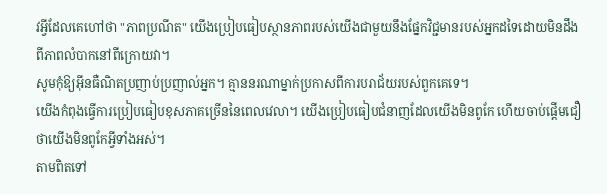វអ្វីដែលគេហៅថា "ភាពប្រណីត" យើងប្រៀបធៀបស្ថានភាពរបស់យើងជាមួយនឹងផ្នែកវិជ្ជមានរបស់អ្នកដទៃដោយមិនដឹងពីភាពលំបាកនៅពីក្រោយវា។
សូមកុំឱ្យអ៊ីនធឺណិតប្រញាប់ប្រញាល់អ្នក។ គ្មាននរណាម្នាក់ប្រកាសពីការបរាជ័យរបស់ពួកគេទេ។
យើងកំពុងធ្វើការប្រៀបធៀបខុសភាគច្រើននៃពេលវេលា។ យើងប្រៀបធៀបជំនាញដែលយើងមិនពូកែ ហើយចាប់ផ្តើមជឿថាយើងមិនពូកែអ្វីទាំងអស់។
តាមពិតទៅ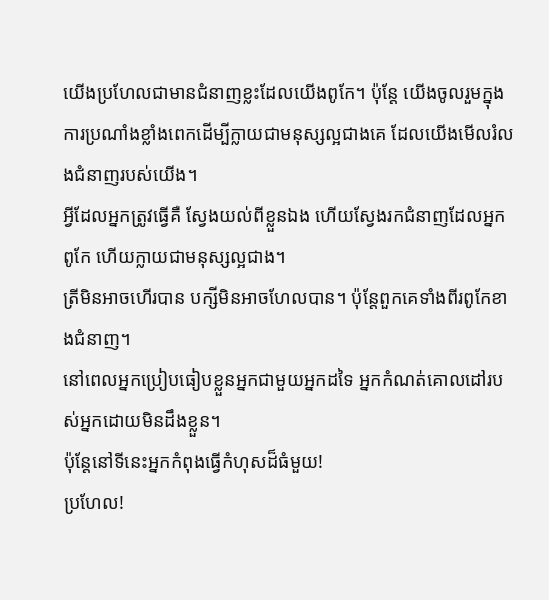យើងប្រហែលជាមានជំនាញខ្លះដែលយើងពូកែ។ ប៉ុន្តែ យើងចូលរួមក្នុងការប្រណាំងខ្លាំងពេកដើម្បីក្លាយជាមនុស្សល្អជាងគេ ដែលយើងមើលរំលងជំនាញរបស់យើង។
អ្វីដែលអ្នកត្រូវធ្វើគឺ ស្វែងយល់ពីខ្លួនឯង ហើយស្វែងរកជំនាញដែលអ្នកពូកែ ហើយក្លាយជាមនុស្សល្អជាង។
ត្រីមិនអាចហើរបាន បក្សីមិនអាចហែលបាន។ ប៉ុន្តែពួកគេទាំងពីរពូកែខាងជំនាញ។
នៅពេលអ្នកប្រៀបធៀបខ្លួនអ្នកជាមួយអ្នកដទៃ អ្នកកំណត់គោលដៅរបស់អ្នកដោយមិនដឹងខ្លួន។
ប៉ុន្តែនៅទីនេះអ្នកកំពុងធ្វើកំហុសដ៏ធំមួយ!
ប្រហែល!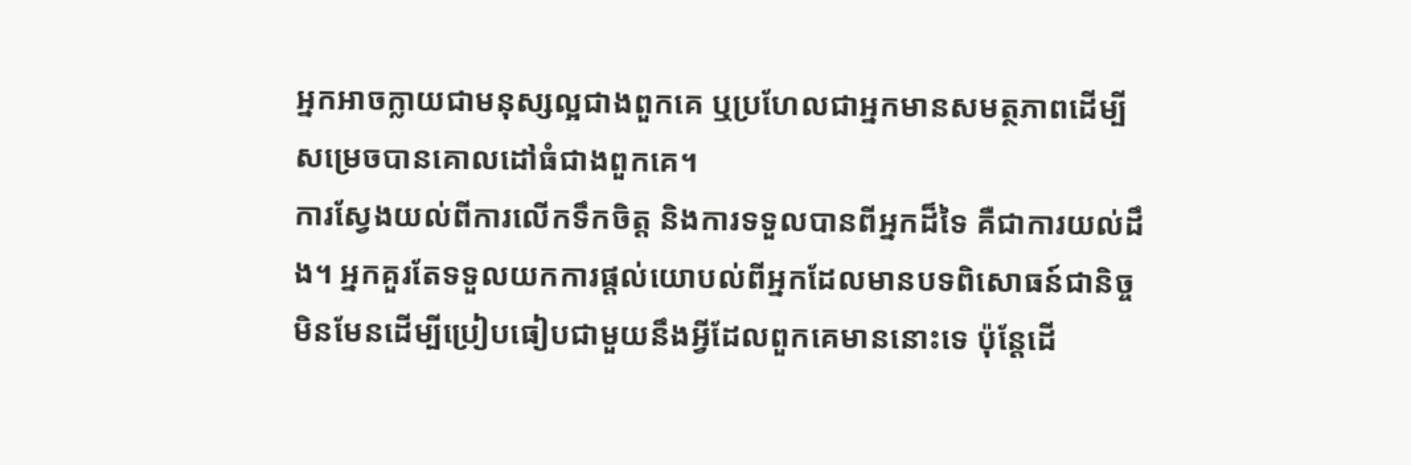អ្នកអាចក្លាយជាមនុស្សល្អជាងពួកគេ ឬប្រហែលជាអ្នកមានសមត្ថភាពដើម្បីសម្រេចបានគោលដៅធំជាងពួកគេ។
ការស្វែងយល់ពីការលើកទឹកចិត្ត និងការទទួលបានពីអ្នកដ៏ទៃ គឺជាការយល់ដឹង។ អ្នកគួរតែទទួលយកការផ្ដល់យោបល់ពីអ្នកដែលមានបទពិសោធន៍ជានិច្ច មិនមែនដើម្បីប្រៀបធៀបជាមួយនឹងអ្វីដែលពួកគេមាននោះទេ ប៉ុន្តែដើ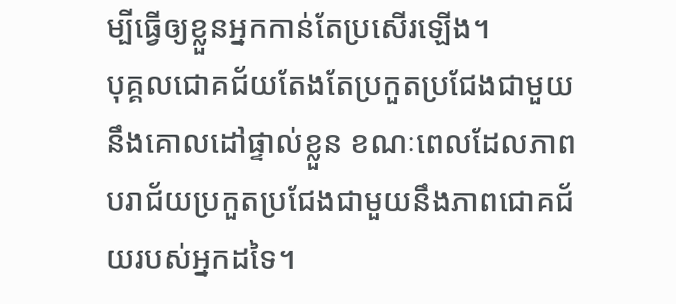ម្បីធ្វើឲ្យខ្លួនអ្នកកាន់តែប្រសើរឡើង។
បុគ្គលជោគជ័យតែងតែប្រកួតប្រជែងជាមួយនឹងគោលដៅផ្ទាល់ខ្លួន ខណៈពេលដែលភាពបរាជ័យប្រកួតប្រជែងជាមួយនឹងភាពជោគជ័យរបស់អ្នកដទៃ។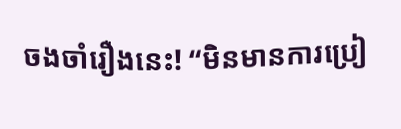ចងចាំរឿងនេះ! “មិនមានការប្រៀ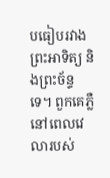បធៀបរវាងព្រះអាទិត្យ និងព្រះច័ន្ទទេ។ ពួកគេភ្លឺនៅពេលវេលារបស់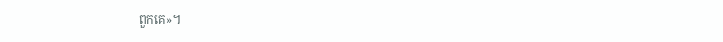ពួកគេ»។